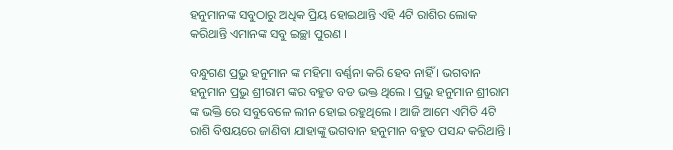ହନୁମାନଙ୍କ ସବୁଠାରୁ ଅଧିକ ପ୍ରିୟ ହୋଇଥାନ୍ତି ଏହି 4ଟି ରାଶିର ଲୋକ କରିଥାନ୍ତି ଏମାନଙ୍କ ସବୁ ଇଚ୍ଛା ପୁରଣ ।

ବନ୍ଧୁଗଣ ପ୍ରଭୁ ହନୁମାନ ଙ୍କ ମହିମା ବର୍ଣ୍ଣନା କରି ହେବ ନାହିଁ । ଭଗବାନ ହନୁମାନ ପ୍ରଭୁ ଶ୍ରୀରାମ ଙ୍କର ବହୁତ ବଡ ଭକ୍ତ ଥିଲେ । ପ୍ରଭୁ ହନୁମାନ ଶ୍ରୀରାମ ଙ୍କ ଭକ୍ତି ରେ ସବୁବେଳେ ଲୀନ ହୋଇ ରହୁଥିଲେ । ଆଜି ଆମେ ଏମିତି 4ଟି ରାଶି ବିଷୟରେ ଜାଣିବା ଯାହାଙ୍କୁ ଭଗବାନ ହନୁମାନ ବହୁତ ପସନ୍ଦ କରିଥାନ୍ତି ।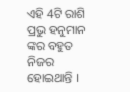ଏହି 4ଟି ରାଶି ପ୍ରଭୁ ହନୁମାନ ଙ୍କର ବହୁତ ନିଜର ହୋଇଥାନ୍ତି ।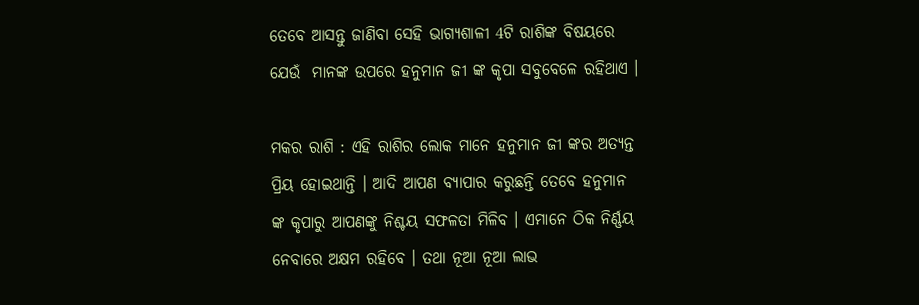ତେବେ ଆସନ୍ତୁ ଜାଣିବା ସେହି ଭାଗ୍ୟଶାଳୀ 4ଟି ରାଶିଙ୍କ ବିଷୟରେ ଯେଉଁ  ମାନଙ୍କ ଉପରେ ହନୁମାନ ଜୀ ଙ୍କ କୃପା ସବୁବେଳେ ରହିଥାଏ ।

ମକର ରାଶି : ଏହି ରାଶିର ଲୋକ ମାନେ ହନୁମାନ ଜୀ ଙ୍କର ଅତ୍ୟନ୍ତ ପ୍ରିୟ ହୋଇଥାନ୍ତି । ଆଦି ଆପଣ ବ୍ୟାପାର କରୁଛନ୍ତି ତେବେ ହନୁମାନ ଙ୍କ କୃପାରୁ ଆପଣଙ୍କୁ ନିଶ୍ଚୟ ସଫଳତା ମିଳିବ । ଏମାନେ ଠିକ ନିର୍ଣ୍ଣୟ ନେବାରେ ଅକ୍ଷମ ରହିବେ । ତଥା ନୂଆ ନୂଆ ଲାଭ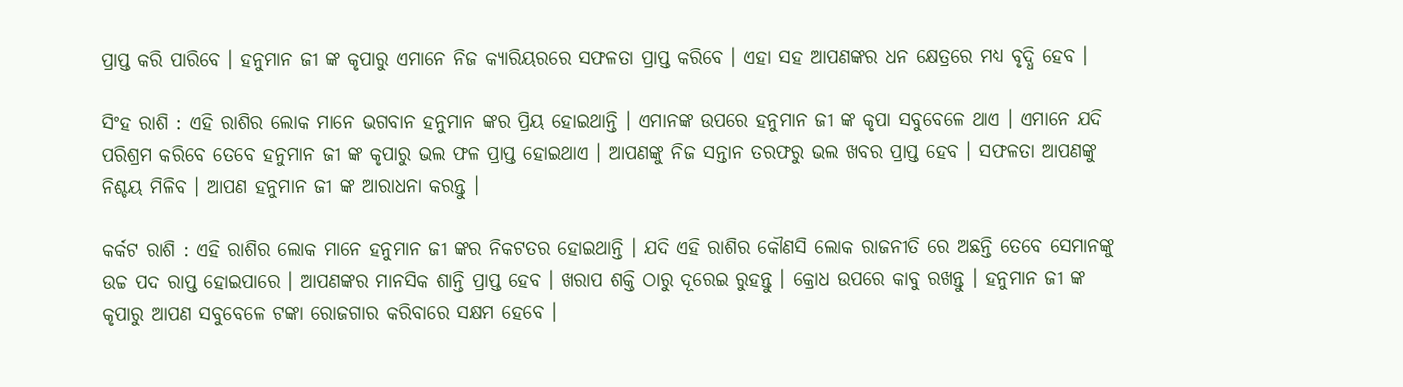ପ୍ରାପ୍ତ କରି ପାରିବେ । ହନୁମାନ ଜୀ ଙ୍କ କୃପାରୁ ଏମାନେ ନିଜ କ୍ଯାରିୟରରେ ସଫଳତା ପ୍ରାପ୍ତ କରିବେ । ଏହା ସହ ଆପଣଙ୍କର ଧନ କ୍ଷେତ୍ରରେ ମଧ୍ୟ ବୃଦ୍ଧି ହେବ ।

ସିଂହ ରାଶି : ଏହି ରାଶିର ଲୋକ ମାନେ ଭଗବାନ ହନୁମାନ ଙ୍କର ପ୍ରିୟ ହୋଇଥାନ୍ତି । ଏମାନଙ୍କ ଉପରେ ହନୁମାନ ଜୀ ଙ୍କ କୃପା ସବୁବେଳେ ଥାଏ । ଏମାନେ ଯଦି ପରିଶ୍ରମ କରିବେ ତେବେ ହନୁମାନ ଜୀ ଙ୍କ କୃପାରୁ ଭଲ ଫଳ ପ୍ରାପ୍ତ ହୋଇଥାଏ । ଆପଣଙ୍କୁ ନିଜ ସନ୍ତାନ ତରଫରୁ ଭଲ ଖବର ପ୍ରାପ୍ତ ହେବ । ସଫଳତା ଆପଣଙ୍କୁ ନିଶ୍ଚୟ ମିଳିବ । ଆପଣ ହନୁମାନ ଜୀ ଙ୍କ ଆରାଧନା କରନ୍ତୁ ।

କର୍କଟ ରାଶି : ଏହି ରାଶିର ଲୋକ ମାନେ ହନୁମାନ ଜୀ ଙ୍କର ନିକଟତର ହୋଇଥାନ୍ତି । ଯଦି ଏହି ରାଶିର କୌଣସି ଲୋକ ରାଜନୀତି ରେ ଅଛନ୍ତି ତେବେ ସେମାନଙ୍କୁ ଉଚ୍ଚ ପଦ ରାପ୍ତ ହୋଇପାରେ । ଆପଣଙ୍କର ମାନସିକ ଶାନ୍ତି ପ୍ରାପ୍ତ ହେବ । ଖରାପ ଶକ୍ତି ଠାରୁ ଦୂରେଇ ରୁହନ୍ତୁ । କ୍ରୋଧ ଉପରେ କାବୁ ରଖନ୍ତୁ । ହନୁମାନ ଜୀ ଙ୍କ କୃପାରୁ ଆପଣ ସବୁବେଳେ ଟଙ୍କା ରୋଜଗାର କରିବାରେ ସକ୍ଷମ ହେବେ ।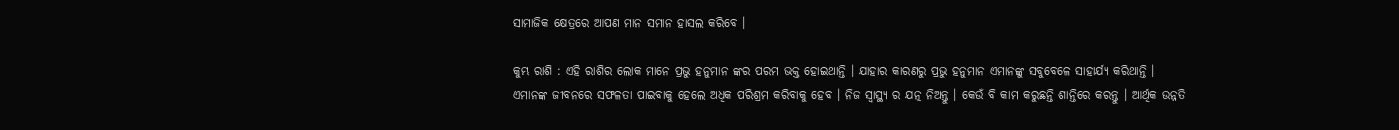ସାମାଜିକ କ୍ଷେତ୍ରରେ ଆପଣ ମାନ ସମାନ ହାସଲ କରିବେ ।

କୁମ୍ଭ ରାଶି : ଏହି ରାଶିର ଲୋକ ମାନେ ପ୍ରଭୁ ହନୁମାନ ଙ୍କର ପରମ ଭକ୍ତ ହୋଇଥାନ୍ତି । ଯାହାର କାରଣରୁ ପ୍ରଭୁ ହନୁମାନ ଏମାନଙ୍କୁ ସବୁବେଳେ ସାହାର୍ଯ୍ୟ କରିଥାନ୍ତି । ଏମାନଙ୍କ ଜୀବନରେ ସଫଳତା ପାଇବାକୁ ହେଲେ ଅଧିକ ପରିଶ୍ରମ କରିବାକୁ ହେବ । ନିଜ ସ୍ୱାସ୍ଥ୍ୟ ର ଯତ୍ନ ନିଅନ୍ତୁ । କେଉଁ ବି କାମ କରୁଛନ୍ତି ଶାନ୍ତିରେ କରନ୍ତୁ । ଆର୍ଥିକ ଉନ୍ନତି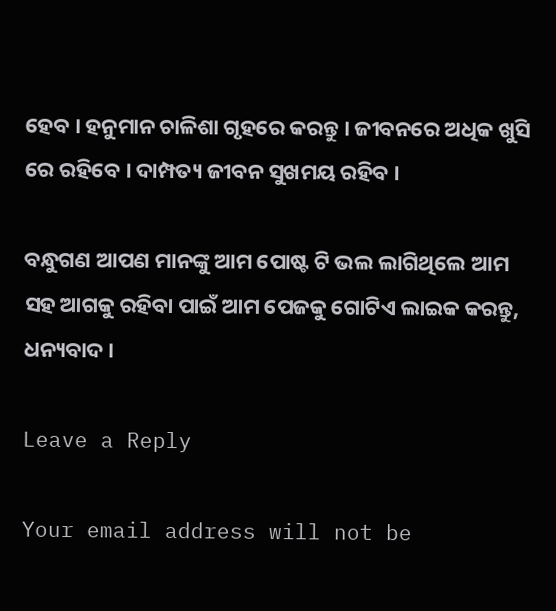ହେବ । ହନୁମାନ ଚାଳିଶା ଗୃହରେ କରନ୍ତୁ । ଜୀବନରେ ଅଧିକ ଖୁସି ରେ ରହିବେ । ଦାମ୍ପତ୍ୟ ଜୀବନ ସୁଖମୟ ରହିବ ।

ବନ୍ଧୁଗଣ ଆପଣ ମାନଙ୍କୁ ଆମ ପୋଷ୍ଟ ଟି ଭଲ ଲାଗିଥିଲେ ଆମ ସହ ଆଗକୁ ରହିବା ପାଇଁ ଆମ ପେଜକୁ ଗୋଟିଏ ଲାଇକ କରନ୍ତୁ, ଧନ୍ୟବାଦ ।

Leave a Reply

Your email address will not be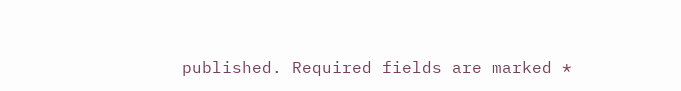published. Required fields are marked *